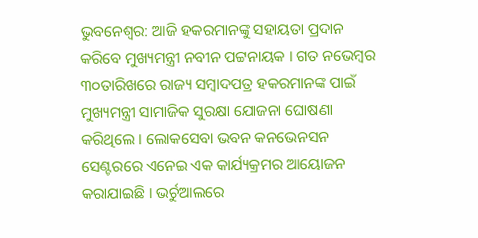ଭୁବନେଶ୍ୱର: ଆଜି ହକରମାନଙ୍କୁ ସହାୟତା ପ୍ରଦାନ କରିବେ ମୁଖ୍ୟମନ୍ତ୍ରୀ ନବୀନ ପଟ୍ଟନାୟକ । ଗତ ନଭେମ୍ବର ୩୦ତାରିଖରେ ରାଜ୍ୟ ସମ୍ବାଦପତ୍ର ହକରମାନଙ୍କ ପାଇଁ ମୁଖ୍ୟମନ୍ତ୍ରୀ ସାମାଜିକ ସୁରକ୍ଷା ଯୋଜନା ଘୋଷଣା କରିଥିଲେ । ଲୋକସେବା ଭବନ କନଭେନସନ ସେଣ୍ଟରରେ ଏନେଇ ଏକ କାର୍ଯ୍ୟକ୍ରମର ଆୟୋଜନ କରାଯାଇଛି । ଭର୍ଚୁଆଲରେ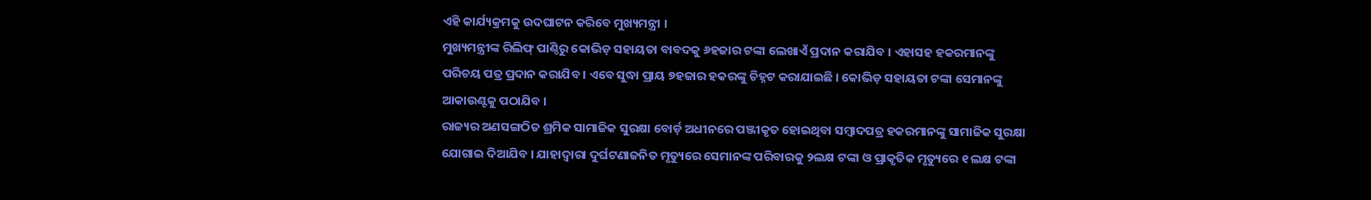ଏହି କାର୍ଯ୍ୟକ୍ରମକୁ ଉଦଘାଟନ କରିବେ ମୁଖ୍ୟମନ୍ତ୍ରୀ ।
ମୁଖ୍ୟମନ୍ତ୍ରୀଙ୍କ ରିଲିଫ୍ ପାଣ୍ଠିରୁ କୋଭିଡ଼ ସହାୟତା ବାବଦକୁ ୬ହଜାର ଟଙ୍କା ଲେଖାଏଁ ପ୍ରଦାନ କରାଯିବ । ଏହାସହ ହକରମାନଙ୍କୁ ପରିଚୟ ପତ୍ର ପ୍ରଦାନ କରାଯିବ । ଏବେ ସୁଦ୍ଧା ପ୍ରାୟ ୭ହଜାର ହକରଙ୍କୁ ଚିହ୍ନଟ କରାଯାଇଛି । କୋଭିଡ଼ ସହାୟତା ଟଙ୍କା ସେମାନଙ୍କୁ ଆକାଉଣ୍ଟକୁ ପଠାଯିବ ।
ରାଜ୍ୟର ଅଣସଙ୍ଗଠିତ ଶ୍ରମିକ ସାମାଜିକ ସୁରକ୍ଷା ବୋର୍ଡ଼ ଅଧୀନରେ ପଞ୍ଜୀକୃତ ହୋଇଥିବା ସମ୍ବାଦପତ୍ର ହକରମାନଙ୍କୁ ସାମାଜିକ ସୁରକ୍ଷା ଯୋଗାଇ ଦିଆଯିବ । ଯାହାଦ୍ୱାରା ଦୁର୍ଘଟଣାଜନିତ ମୃତ୍ୟୁରେ ସେମାନଙ୍କ ପରିବାରକୁ ୨ଲକ୍ଷ ଟଙ୍କା ଓ ପ୍ରାକୃତିକ ମୃତ୍ୟୁରେ ୧ ଲକ୍ଷ ଟଙ୍କା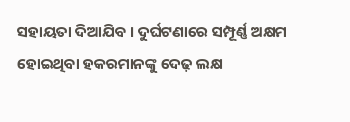ସହାୟତା ଦିଆଯିବ । ଦୁର୍ଘଟଣାରେ ସମ୍ପୂର୍ଣ୍ଣ ଅକ୍ଷମ ହୋଇଥିବା ହକରମାନଙ୍କୁ ଦେଢ଼ ଲକ୍ଷ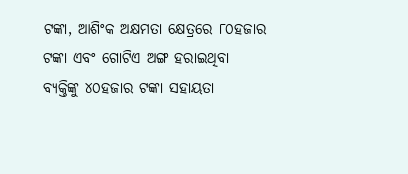ଟଙ୍କା, ଆଶିଂକ ଅକ୍ଷମତା କ୍ଷେତ୍ରରେ ୮୦ହଜାର ଟଙ୍କା ଏବଂ ଗୋଟିଏ ଅଙ୍ଗ ହରାଇଥିବା ବ୍ୟକ୍ତିଙ୍କୁ ୪୦ହଜାର ଟଙ୍କା ସହାୟତା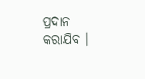ପ୍ରଦାନ କରାଯିବ ।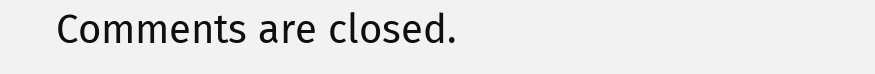Comments are closed.